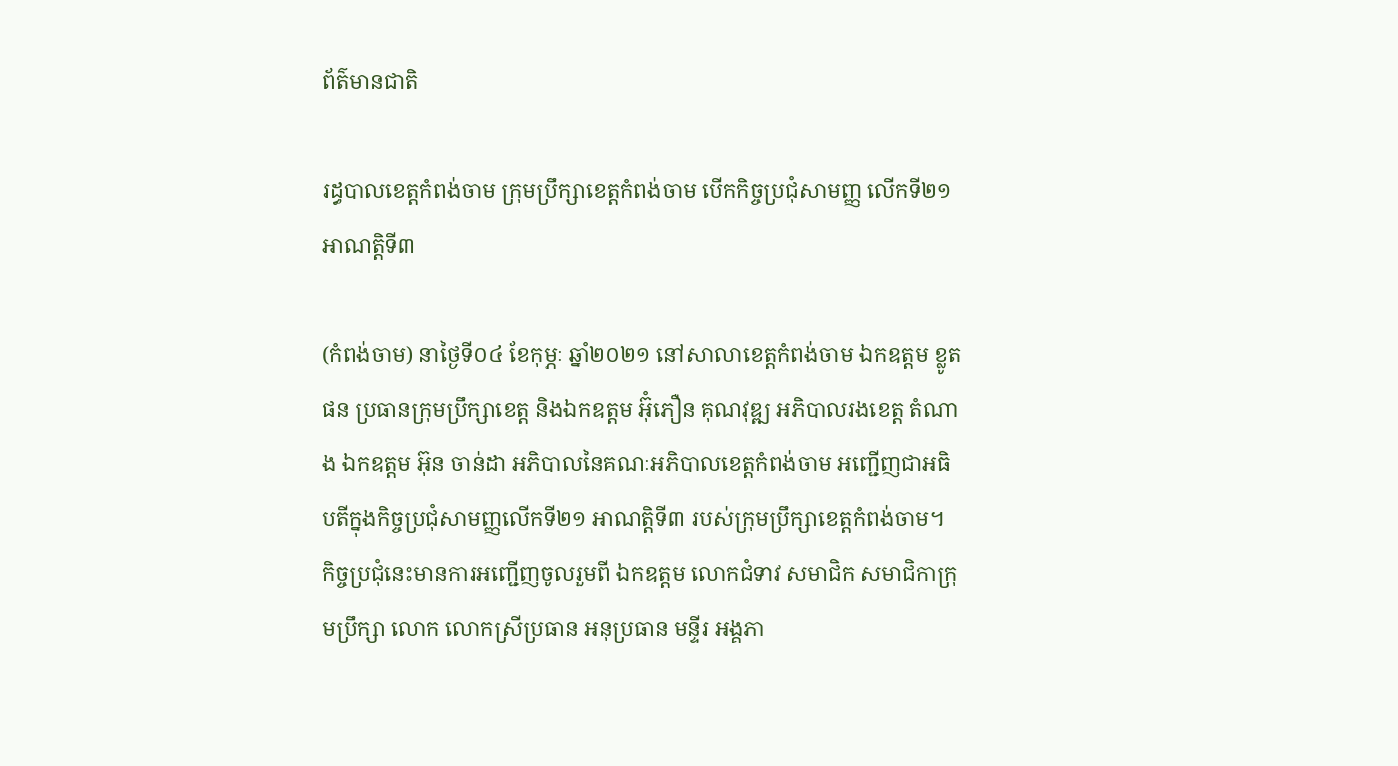ព័ត៌មានជាតិ

រដ្ធបាលខេត្តកំពង់ចាម ក្រុមប្រឹក្សាខេត្តកំពង់ចាម បើកកិច្ចប្រជុំសាមញ្ញ លើកទី២១ អាណត្តិទី៣

(កំពង់ចាម) នាថ្ងៃទី០៤ ខែកុម្ភៈ ឆ្នាំ២០២១ នៅសាលាខេត្តកំពង់ចាម ឯកឧត្ដម ខ្លូត ផន ប្រធានក្រុមប្រឹក្សាខេត្ត និងឯកឧត្ដម អ៊ុំភឿន គុណវុឌ្ឍ អភិបាលរងខេត្ត តំណាង ឯកឧត្ដម អ៊ុន ចាន់ដា អភិបាលនៃគណៈអភិបាលខេត្តកំពង់ចាម អញ្ជើញជាអធិបតីក្នុងកិច្ចប្រជុំសាមញ្ញលើកទី២១ អាណត្តិទី៣ របស់ក្រុមប្រឹក្សាខេត្តកំពង់ចាម។ កិច្ចប្រជុំនេះមានការអញ្ជើញចូលរួមពី ឯកឧត្ដម លោកជំទាវ សមាជិក សមាជិកាក្រុមប្រឹក្សា លោក លោកស្រីប្រធាន អនុប្រធាន មន្ទីរ អង្គភា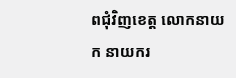ពជុំវិញខេត្ត លោកនាយក នាយករ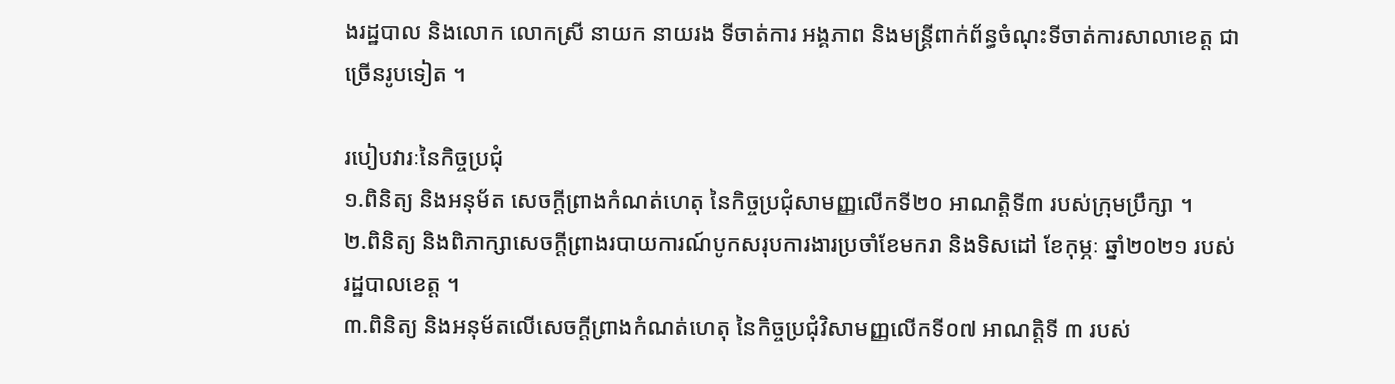ងរដ្ឋបាល និងលោក លោកស្រី នាយក នាយរង ទីចាត់ការ អង្គភាព និងមន្ត្រីពាក់ព័ន្ធចំណុះទីចាត់ការសាលាខេត្ត ជាច្រើនរូបទៀត ។

របៀបវារៈនៃកិច្ចប្រជុំ
១.ពិនិត្យ និងអនុម័ត សេចក្ដីព្រាងកំណត់ហេតុ នៃកិច្ចប្រជុំសាមញ្ញលើកទី២០ អាណត្តិទី៣ របស់ក្រុមប្រឹក្សា ។
២.ពិនិត្យ និងពិភាក្សាសេចក្ដីព្រាងរបាយការណ៍បូកសរុបការងារប្រចាំខែមករា និងទិសដៅ ខែកុម្ភៈ ឆ្នាំ២០២១ របស់រដ្ឋបាលខេត្ត ។
៣.ពិនិត្យ និងអនុម័តលើសេចក្ដីព្រាងកំណត់ហេតុ នៃកិច្ចប្រជុំវិសាមញ្ញលើកទី០៧ អាណត្តិទី ៣ របស់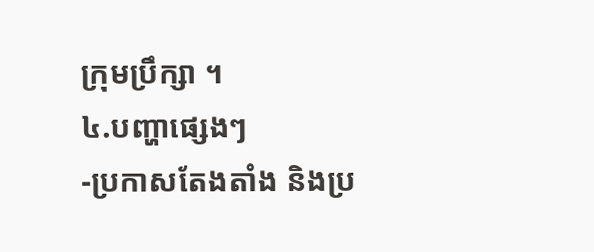ក្រុមប្រឹក្សា ។
៤.បញ្ហាផ្សេងៗ
-ប្រកាសតែងតាំង និងប្រ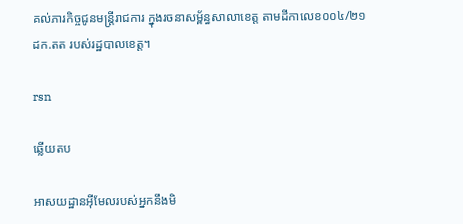គល់ភារកិច្ចជូនមន្ត្រីរាជការ ក្នុងរចនាសម្ព័ន្ធសាលាខេត្ត តាមដីកាលេខ០០៤/២១ដក.តត របស់រដ្ឋបាលខេត្ត។

rsn

ឆ្លើយតប

អាសយដ្ឋានអ៊ីមែលរបស់អ្នកនឹងមិ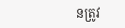នត្រូវ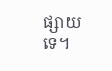ផ្សាយទេ។